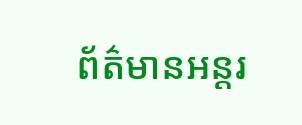ព័ត៌មានអន្តរ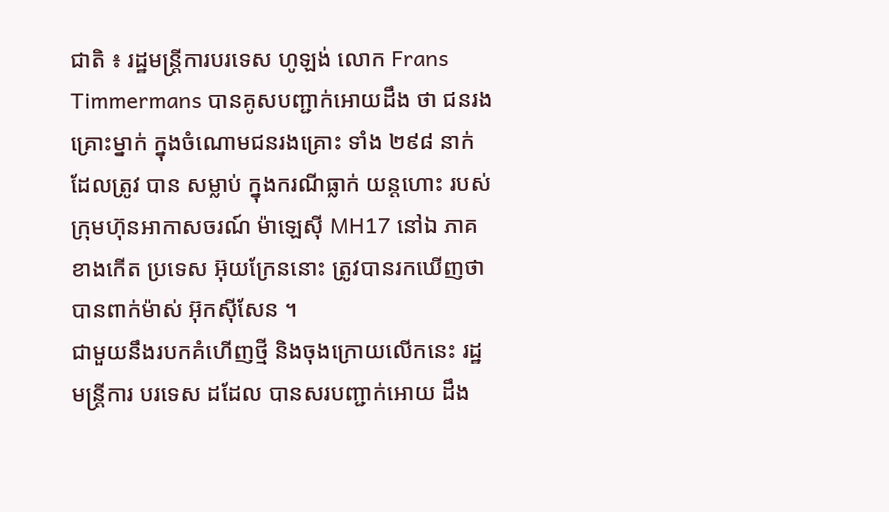ជាតិ ៖ រដ្ឋមន្រ្តីការបរទេស ហូឡង់ លោក Frans Timmermans បានគូសបញ្ជាក់អោយដឹង ថា ជនរងគ្រោះម្នាក់ ក្នុងចំណោមជនរងគ្រោះ ទាំង ២៩៨ នាក់ ដែលត្រូវ បាន សម្លាប់ ក្នុងករណីធ្លាក់ យន្តហោះ របស់ក្រុមហ៊ុនអាកាសចរណ៍ ម៉ាឡេស៊ី MH17 នៅឯ ភាគ ខាងកើត ប្រទេស អ៊ុយក្រែននោះ ត្រូវបានរកឃើញថាបានពាក់ម៉ាស់ អ៊ុកស៊ីសែន ។
ជាមួយនឹងរបកគំហើញថ្មី និងចុងក្រោយលើកនេះ រដ្ឋមន្រ្តីការ បរទេស ដដែល បានសរបញ្ជាក់អោយ ដឹង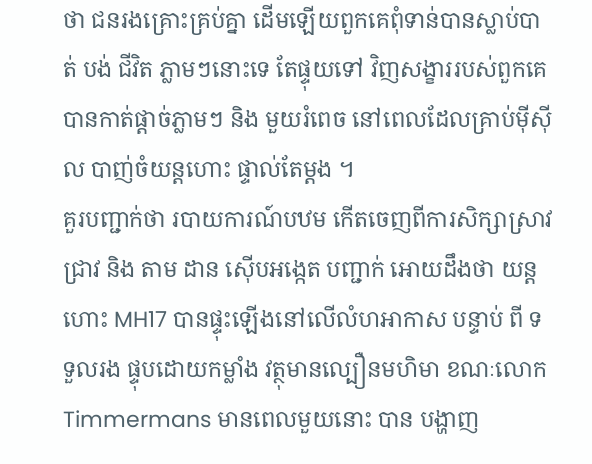ថា ជនរងគ្រោះគ្រប់គ្នា ដើមឡើយពួកគេពុំទាន់បានស្លាប់បាត់ បង់ ជីវិត ភ្លាមៗនោះទេ តែផ្ទុយទៅ វិញសង្ខាររបស់ពួកគេបានកាត់ផ្តាច់ភ្លាមៗ និង មួយរំពេច នៅពេលដែលគ្រាប់ម៉ីស៊ីល បាញ់ចំយន្តហោះ ផ្ទាល់តែម្តង ។
គួរបញ្ជាក់ថា របាយការណ៍បឋម កើតចេញពីការសិក្សាស្រាវជ្រាវ និង តាម ដាន ស៊ើបអង្កេត បញ្ជាក់ អោយដឹងថា យន្តហោះ MH17 បានផ្ទុះឡើងនៅលើលំហអាកាស បន្ទាប់ ពី ទទួលរង ផ្ទុបដោយកម្លាំង វត្ថុមានល្បឿនមហិមា ខណៈលោក Timmermans មានពេលមួយនោះ បាន បង្ហាញ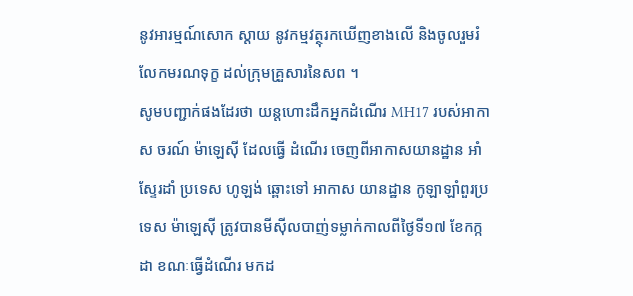នូវអារម្មណ៍សោក ស្តាយ នូវកម្មវត្ថុរកឃើញខាងលើ និងចូលរួមរំលែកមរណទុក្ខ ដល់ក្រុមគ្រួសារនៃសព ។
សូមបញ្ជាក់ផងដែរថា យន្តហោះដឹកអ្នកដំណើរ MH17 របស់អាកាស ចរណ៍ ម៉ាឡេស៊ី ដែលធ្វើ ដំណើរ ចេញពីអាកាសយានដ្ឋាន អាំស្ទែរដាំ ប្រទេស ហូឡង់ ឆ្ពោះទៅ អាកាស យានដ្ឋាន កូឡាឡាំពួរប្រទេស ម៉ាឡេស៊ី ត្រូវបានមីស៊ីលបាញ់ទម្លាក់កាលពីថ្ងៃទី១៧ ខែកក្កដា ខណៈធ្វើដំណើរ មកដ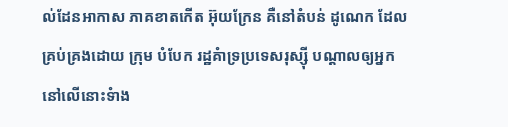ល់ដែនអាកាស ភាគខាតកើត អ៊ុយក្រែន គឺនៅតំបន់ ដូណេក ដែលគ្រប់គ្រងដោយ ក្រុម បំបែក រដ្ឋគំាទ្រប្រទេសរុស្ស៊ី បណ្តាលឲ្យអ្នកនៅលើនោះទំាង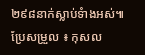២៩៨នាក់ស្លាប់ទំាងអស់៕
ប្រែសម្រួល ៖ កុសល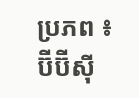ប្រភព ៖ ប៊ីប៊ីស៊ី